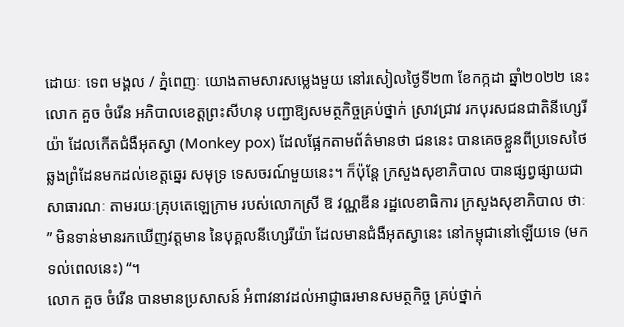ដោយៈ ទេព មង្គល / ភ្នំពេញៈ យោងតាមសារសម្លេងមួយ នៅរសៀលថ្ងៃទី២៣ ខែកក្កដា ឆ្នាំ២០២២ នេះ លោក គួច ចំរើន អភិបាលខេត្តព្រះសីហនុ បញ្ជាឱ្យសមត្ថកិច្ចគ្រប់ថ្នាក់ ស្រាវជ្រាវ រកបុរសជនជាតិនីហ្សេរីយ៉ា ដែលកើតជំងឺអុតស្វា (Monkey pox) ដែលផ្អែកតាមព័ត៌មានថា ជននេះ បានគេចខ្លួនពីប្រទេសថៃ ឆ្លងព្រំដែនមកដល់ខេត្តឆ្នេរ សមុទ្រ ទេសចរណ៍មួយនេះ។ ក៏ប៉ុន្តែ ក្រសួងសុខាភិបាល បានផ្សព្វផ្សាយជាសាធារណៈ តាមរយៈគ្រុបតេឡេក្រាម របស់លោកស្រី ឱ វណ្ណឌីន រដ្ឋលេខាធិការ ក្រសួងសុខាភិបាល ថាៈ ” មិនទាន់មានរកឃើញវត្តមាន នៃបុគ្គលនីហ្សេរីយ៉ា ដែលមានជំងឺអុតស្វានេះ នៅកម្ពុជានៅឡើយទេ (មកទល់ពេលនេះ) “។
លោក គួច ចំរើន បានមានប្រសាសន៍ អំពាវនាវដល់អាជ្ញាធរមានសមត្ថកិច្ច គ្រប់ថ្នាក់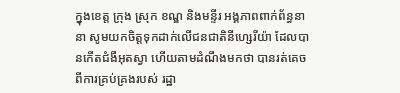ក្នុងខេត្ត ក្រុង ស្រុក ខណ្ឌ និងមន្ទីរ អង្គភាពពាក់ព័ន្ធនានា សូមយកចិត្តទុកដាក់លើជនជាតិនីហ្សេរីយ៉ា ដែលបានកើតជំងឺអុតស្វា ហើយតាមដំណឹងមកថា បានរត់គេចពីការគ្រប់គ្រងរបស់ រដ្ឋា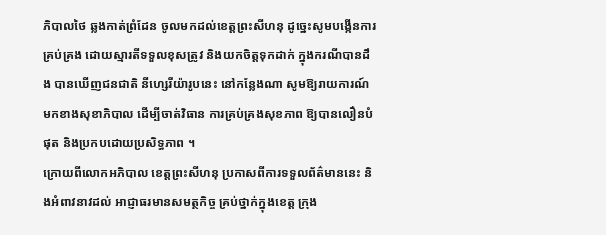ភិបាលថៃ ឆ្លងកាត់ព្រំដែន ចូលមកដល់ខេត្តព្រះសីហនុ ដូច្នេះសូមបង្កើនការគ្រប់គ្រង ដោយស្មារតីទទួលខុសត្រូវ និងយកចិត្តទុកដាក់ ក្នុងករណីបានដឹង បានឃើញជនជាតិ នីហ្សេរីយ៉ារូបនេះ នៅកន្លែងណា សូមឱ្យរាយការណ៍មកខាងសុខាភិបាល ដើម្បីចាត់វិធាន ការគ្រប់គ្រងសុខភាព ឱ្យបានលឿនបំផុត និងប្រកបដោយប្រសិទ្ធភាព ។
ក្រោយពីលោកអភិបាល ខេត្តព្រះសីហនុ ប្រកាសពីការទទួលព័ត៌មាននេះ និងអំពាវនាវដល់ អាជ្ញាធរមានសមត្ថកិច្ច គ្រប់ថ្នាក់ក្នុងខេត្ត ក្រុង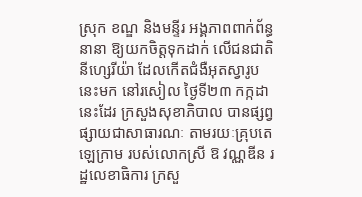ស្រុក ខណ្ឌ និងមន្ទីរ អង្គភាពពាក់ព័ន្ធនានា ឱ្យយកចិត្តទុកដាក់ លើជនជាតិនីហ្សេរីយ៉ា ដែលកើតជំងឺអុតស្វារូបនេះមក នៅរសៀល ថ្ងៃទី២៣ កក្កដា នេះដែរ ក្រសួងសុខាភិបាល បានផ្សព្វផ្សាយជាសាធារណៈ តាមរយៈគ្រុបតេឡេក្រាម របស់លោកស្រី ឱ វណ្ណឌីន រដ្ឋលេខាធិការ ក្រសួ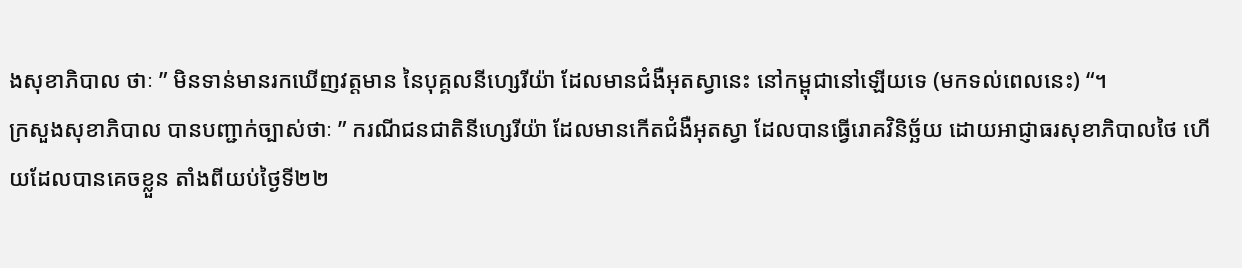ងសុខាភិបាល ថាៈ ” មិនទាន់មានរកឃើញវត្តមាន នៃបុគ្គលនីហ្សេរីយ៉ា ដែលមានជំងឺអុតស្វានេះ នៅកម្ពុជានៅឡើយទេ (មកទល់ពេលនេះ) “។
ក្រសួងសុខាភិបាល បានបញ្ជាក់ច្បាស់ថាៈ ” ករណីជនជាតិនីហ្សេរីយ៉ា ដែលមានកើតជំងឺអុតស្វា ដែលបានធ្វើរោគវិនិច្ឆ័យ ដោយអាជ្ញាធរសុខាភិបាលថៃ ហើយដែលបានគេចខ្លួន តាំងពីយប់ថ្ងៃទី២២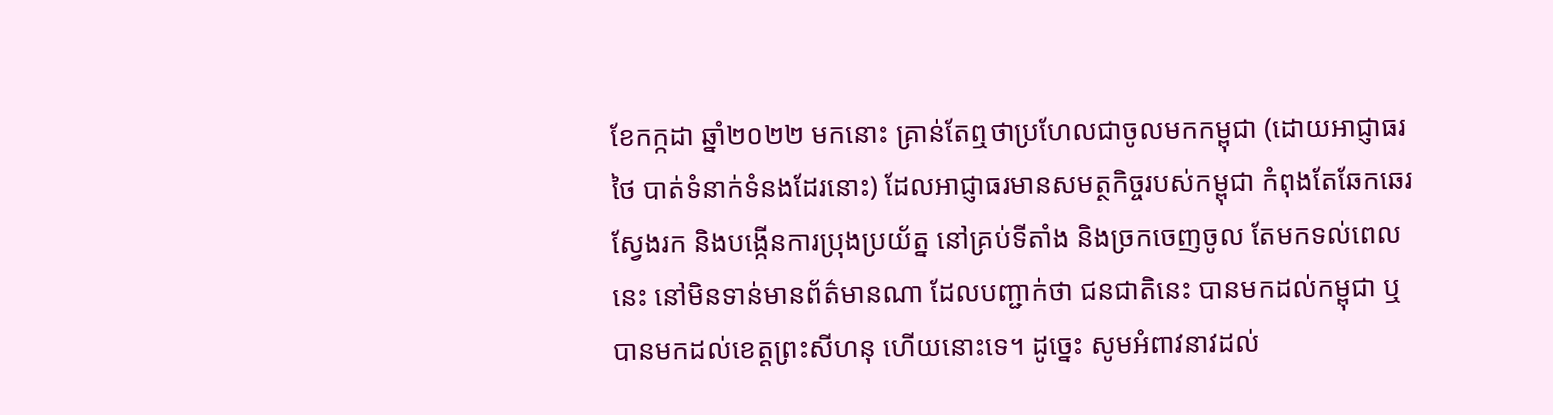ខែកក្កដា ឆ្នាំ២០២២ មកនោះ គ្រាន់តែឮថាប្រហែលជាចូលមកកម្ពុជា (ដោយអាជ្ញាធរថៃ បាត់ទំនាក់ទំនងដែរនោះ) ដែលអាជ្ញាធរមានសមត្ថកិច្ចរបស់កម្ពុជា កំពុងតែឆែកឆេរ ស្វែងរក និងបង្កើនការប្រុងប្រយ័ត្ន នៅគ្រប់ទីតាំង និងច្រកចេញចូល តែមកទល់ពេលនេះ នៅមិនទាន់មានព័ត៌មានណា ដែលបញ្ជាក់ថា ជនជាតិនេះ បានមកដល់កម្ពុជា ឬបានមកដល់ខេត្តព្រះសីហនុ ហើយនោះទេ។ ដូច្នេះ សូមអំពាវនាវដល់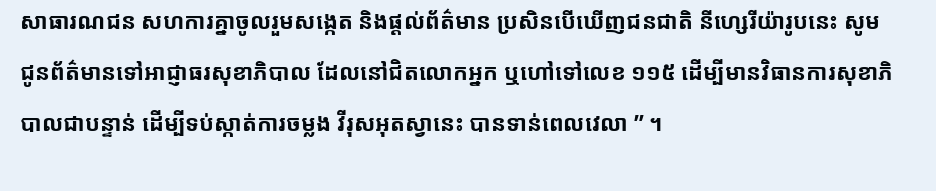សាធារណជន សហការគ្នាចូលរួមសង្កេត និងផ្តល់ព័ត៌មាន ប្រសិនបើឃើញជនជាតិ នីហ្សេរីយ៉ារូបនេះ សូមជូនព័ត៌មានទៅអាជ្ញាធរសុខាភិបាល ដែលនៅជិតលោកអ្នក ឬហៅទៅលេខ ១១៥ ដើម្បីមានវិធានការសុខាភិបាលជាបន្ទាន់ ដើម្បីទប់ស្កាត់ការចម្លង វីរុសអុតស្វានេះ បានទាន់ពេលវេលា ” ។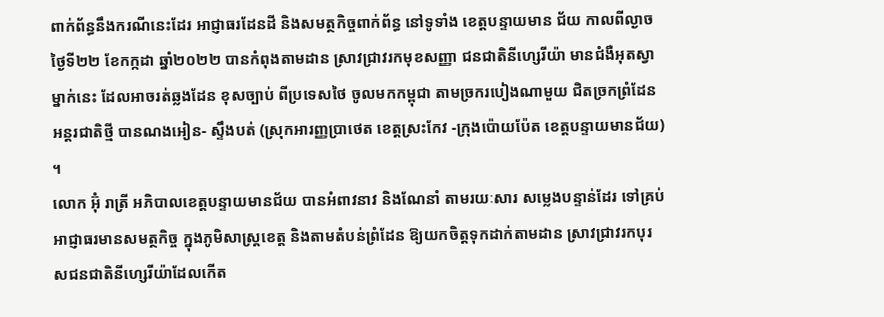ពាក់ព័ន្ធនឹងករណីនេះដែរ អាជ្ញាធរដែនដី និងសមត្ថកិច្ចពាក់ព័ន្ធ នៅទូទាំង ខេត្តបន្ទាយមាន ជ័យ កាលពីល្ងាចថ្ងៃទី២២ ខែកក្កដា ឆ្នាំ២០២២ បានកំពុងតាមដាន ស្រាវជ្រាវរកមុខសញ្ញា ជនជាតិនីហ្សេរីយ៉ា មានជំងឺអុតស្វាម្នាក់នេះ ដែលអាចរត់ឆ្លងដែន ខុសច្បាប់ ពីប្រទេសថៃ ចូលមកកម្ពុជា តាមច្រករបៀងណាមួយ ជិតច្រកព្រំដែនអន្តរជាតិថ្មី បានណងអៀន- ស្ទឹងបត់ (ស្រុកអារញ្ញប្រាថេត ខេត្តស្រះកែវ -ក្រុងប៉ោយប៉ែត ខេត្តបន្ទាយមានជ័យ) ។
លោក អ៊ុំ រាត្រី អភិបាលខេត្តបន្ទាយមានជ័យ បានអំពាវនាវ និងណែនាំ តាមរយៈសារ សម្លេងបន្ទាន់ដែរ ទៅគ្រប់អាជ្ញាធរមានសមត្ថកិច្ច ក្នុងភូមិសាស្ត្រខេត្ត និងតាមតំបន់ព្រំដែន ឱ្យយកចិត្តទុកដាក់តាមដាន ស្រាវជ្រាវរកបុរសជនជាតិនីហ្សេរីយ៉ាដែលកើត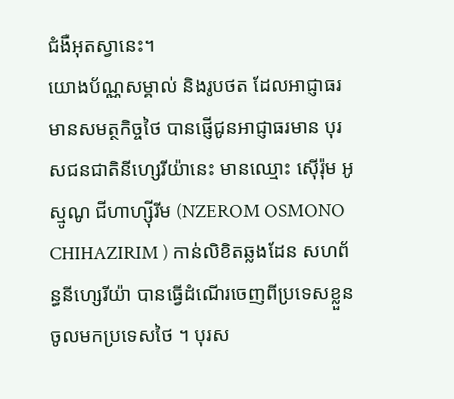ជំងឺអុតស្វានេះ។
យោងប័ណ្ណសម្គាល់ និងរូបថត ដែលអាជ្ញាធរមានសមត្ថកិច្ចថៃ បានផ្ញើជូនអាជ្ញាធរមាន បុរសជនជាតិនីហ្សេរីយ៉ានេះ មានឈ្មោះ ស៊ើរ៉ុម អូស្មូណូ ជីហាហ្ស៊ីរីម (NZEROM OSMONO CHIHAZIRIM ) កាន់លិខិតឆ្លងដែន សហព័ន្ធនីហ្សេរីយ៉ា បានធ្វើដំណើរចេញពីប្រទេសខ្លួន ចូលមកប្រទេសថៃ ។ បុរស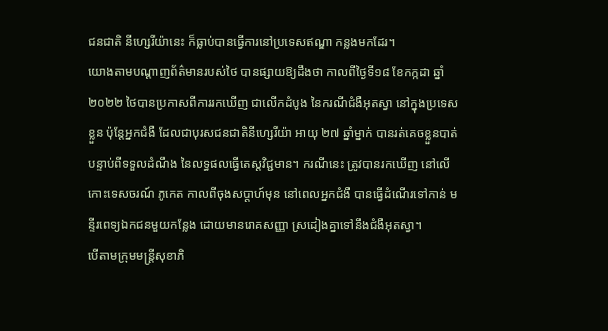ជនជាតិ នីហ្សេរីយ៉ានេះ ក៏ធ្លាប់បានធ្វើការនៅប្រទេសឥណ្ឌា កន្លងមកដែរ។
យោងតាមបណ្ដាញព័ត៌មានរបស់ថៃ បានផ្សាយឱ្យដឹងថា កាលពីថ្ងៃទី១៨ ខែកក្កដា ឆ្នាំ២០២២ ថៃបានប្រកាសពីការរកឃើញ ជាលើកដំបូង នៃករណីជំងឺអុតស្វា នៅក្នុងប្រទេសខ្លួន ប៉ុន្តែអ្នកជំងឺ ដែលជាបុរសជនជាតិនីហ្សេរីយ៉ា អាយុ ២៧ ឆ្នាំម្នាក់ បានរត់គេចខ្លួនបាត់ បន្ទាប់ពីទទួលដំណឹង នៃលទ្ធផលធ្វើតេស្តវិជ្ជមាន។ ករណីនេះ ត្រូវបានរកឃើញ នៅលើកោះទេសចរណ៍ ភូកេត កាលពីចុងសប្តាហ៍មុន នៅពេលអ្នកជំងឺ បានធ្វើដំណើរទៅកាន់ មន្ទីរពេទ្យឯកជនមួយកន្លែង ដោយមានរោគសញ្ញា ស្រដៀងគ្នាទៅនឹងជំងឺអុតស្វា។
បើតាមក្រុមមន្ត្រីសុខាភិ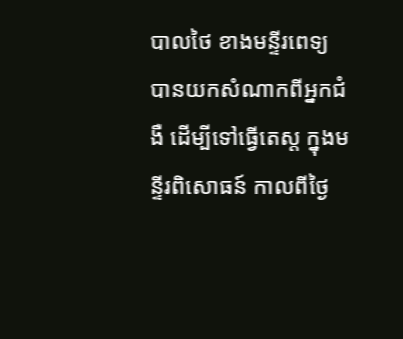បាលថៃ ខាងមន្ទីរពេទ្យ បានយកសំណាកពីអ្នកជំងឺ ដើម្បីទៅធ្វើតេស្ត ក្នុងមន្ទីរពិសោធន៍ កាលពីថ្ងៃ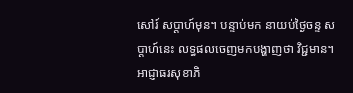សៅរ៍ សប្តាហ៍មុន។ បន្ទាប់មក នាយប់ថ្ងៃចន្ទ សប្តាហ៍នេះ លទ្ធផលចេញមកបង្ហាញថា វិជ្ជមាន។
អាជ្ញាធរសុខាភិ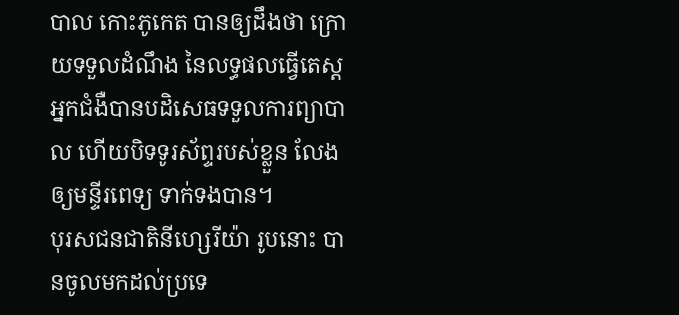បាល កោះភូកេត បានឲ្យដឹងថា ក្រោយទទួលដំណឹង នៃលទ្ធផលធ្វើតេស្ត អ្នកជំងឺបានបដិសេធទទួលការព្យាបាល ហើយបិទទូរស័ព្ទរបស់ខ្លួន លែងឲ្យមន្ទីរពេទ្យ ទាក់ទងបាន។
បុរសជនជាតិនីហ្សេរីយ៉ា រូបនោះ បានចូលមកដល់ប្រទេ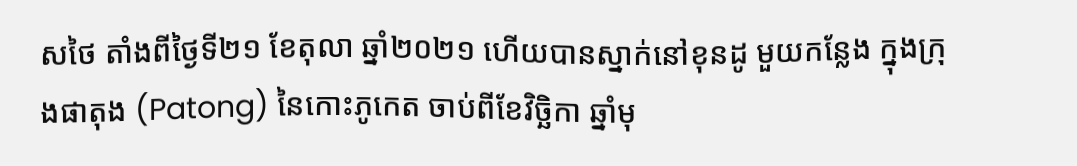សថៃ តាំងពីថ្ងៃទី២១ ខែតុលា ឆ្នាំ២០២១ ហើយបានស្នាក់នៅខុនដូ មួយកន្លែង ក្នុងក្រុងផាតុង (Patong) នៃកោះភូកេត ចាប់ពីខែវិច្ឆិកា ឆ្នាំមុ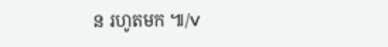ន រហូតមក ៕/V